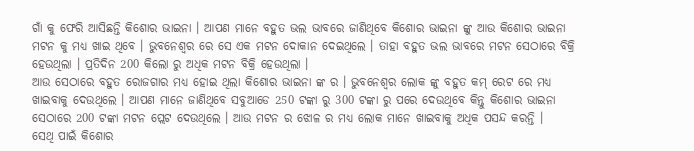ଗାଁ କୁ ଫେରି ଆସିଛନ୍ତି କିଶୋର ଭାଇନା । ଆପଣ ମାନେ ବହୁତ ଭଲ ଭାବରେ ଜାଣିଥିବେ କିଶୋର ଭାଇନା ଙ୍କୁ ଆଉ କିଶୋର ଭାଇନା ମଟନ କୁ ମଧ୍ୟ ଖାଇ ଥିବେ । ଭୁବନେଶ୍ଵର ରେ ସେ ଏକ ମଟନ ଦୋକାନ ଦେଇଥିଲେ । ତାହା ବହୁତ ଭଲ ଭାବରେ ମଟନ ସେଠାରେ ବିକ୍ରି ହେଉଥିଲା । ପ୍ରତିଦିନ 200 କିଲୋ ରୁ ଅଧିକ ମଟନ ବିକ୍ରି ହେଉଥିଲା ।
ଆଉ ସେଠାରେ ବହୁତ ରୋଜଗାର ମଧ୍ୟ ହୋଇ ଥିଲା କିଶୋର ଭାଇନା ଙ୍କ ର । ଭୁବନେଶ୍ଵର ଲୋକ ଙ୍କୁ ବହୁତ କମ୍ ରେଟ ରେ ମଧ୍ୟ ଖାଇବାକୁ ଦେଉଥିଲେ । ଆପଣ ମାନେ ଜାଣିଥିବେ ସବୁଆଡେ 250 ଟଙ୍କା ରୁ 300 ଟଙ୍କା ରୁ ପରେ ଦେଉଥିବେ କିନ୍ତୁ କିଶୋର ଭାଇନା ସେଠାରେ 200 ଟଙ୍କା ମଟନ ପ୍ଲେଟ ଦେଉଥିଲେ । ଆଉ ମଟନ ର ଝୋଳ ର ମଧ୍ୟ ଲୋକ ମାନେ ଖାଇବାକୁ ଅଧିକ ପସନ୍ଦ କରନ୍ତି ।
ସେଥି ପାଇଁ କିଶୋର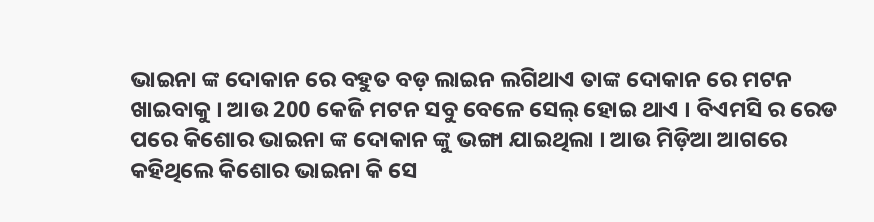ଭାଇନା ଙ୍କ ଦୋକାନ ରେ ବହୁତ ବଡ଼ ଲାଇନ ଲଗିଥାଏ ତାଙ୍କ ଦୋକାନ ରେ ମଟନ ଖାଇବାକୁ । ଆଉ 200 କେଜି ମଟନ ସବୁ ବେଳେ ସେଲ୍ ହୋଇ ଥାଏ । ବିଏମସି ର ରେଡ ପରେ କିଶୋର ଭାଇନା ଙ୍କ ଦୋକାନ ଙ୍କୁ ଭଙ୍ଗା ଯାଇଥିଲା । ଆଉ ମିଡ଼ିଆ ଆଗରେ କହିଥିଲେ କିଶୋର ଭାଇନା କି ସେ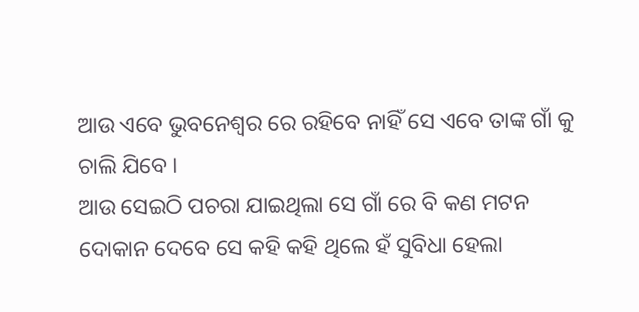ଆଉ ଏବେ ଭୁବନେଶ୍ଵର ରେ ରହିବେ ନାହିଁ ସେ ଏବେ ତାଙ୍କ ଗାଁ କୁ ଚାଲି ଯିବେ ।
ଆଉ ସେଇଠି ପଚରା ଯାଇଥିଲା ସେ ଗାଁ ରେ ବି କଣ ମଟନ ଦୋକାନ ଦେବେ ସେ କହି କହି ଥିଲେ ହଁ ସୁବିଧା ହେଲା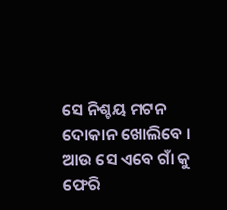ସେ ନିଶ୍ଚୟ ମଟନ ଦୋକାନ ଖୋଲିବେ । ଆଉ ସେ ଏବେ ଗାଁ କୁ ଫେରି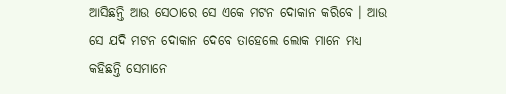ଆସିଛନ୍ତି ଆଉ ସେଠାରେ ସେ ଏକେ ମଟନ ଦୋକାନ କରିବେ । ଆଉ ସେ ଯଦି ମଟନ ଦୋକାନ ଦେବେ ତାହେଲେ ଲୋକ ମାନେ ମଧ୍ୟ କହିଛନ୍ତି ସେମାନେ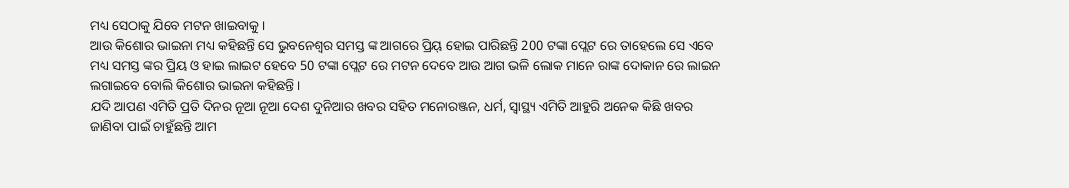ମଧ୍ୟ ସେଠାକୁ ଯିବେ ମଟନ ଖାଇବାକୁ ।
ଆଉ କିଶୋର ଭାଇନା ମଧ୍ୟ କହିଛନ୍ତି ସେ ଭୁବନେଶ୍ଵର ସମସ୍ତ ଙ୍କ ଆଗରେ ପ୍ରିୟ୍ ହୋଇ ପାରିଛନ୍ତି 200 ଟଙ୍କା ପ୍ଲେଟ ରେ ତାହେଲେ ସେ ଏବେ ମଧ୍ୟ ସମସ୍ତ ଙ୍କର ପ୍ରିୟ ଓ ହାଇ ଲାଇଟ ହେବେ 50 ଟଙ୍କା ପ୍ଲେଟ ରେ ମଟନ ଦେବେ ଆଉ ଆଗ ଭଳି ଲୋକ ମାନେ ରାଙ୍କ ଦୋକାନ ରେ ଲାଇନ ଲଗାଇବେ ବୋଲି କିଶୋର ଭାଇନା କହିଛନ୍ତି ।
ଯଦି ଆପଣ ଏମିତି ପ୍ରତି ଦିନର ନୂଆ ନୂଆ ଦେଶ ଦୁନିଆର ଖବର ସହିତ ମନୋରଞ୍ଜନ, ଧର୍ମ, ସ୍ୱାସ୍ଥ୍ୟ ଏମିତି ଆହୁରି ଅନେକ କିଛି ଖବର ଜାଣିବା ପାଇଁ ଚାହୁଁଛନ୍ତି ଆମ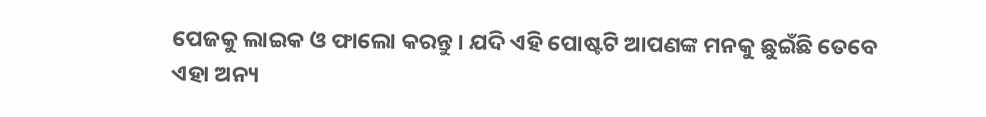ପେଜକୁ ଲାଇକ ଓ ଫାଲୋ କରନ୍ତୁ । ଯଦି ଏହି ପୋଷ୍ଟଟି ଆପଣଙ୍କ ମନକୁ ଛୁଇଁଛି ତେବେ ଏହା ଅନ୍ୟ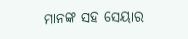ମାନଙ୍କ ସହ ସେୟାର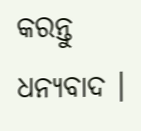କରନ୍ତୁ ଧନ୍ୟବାଦ ।